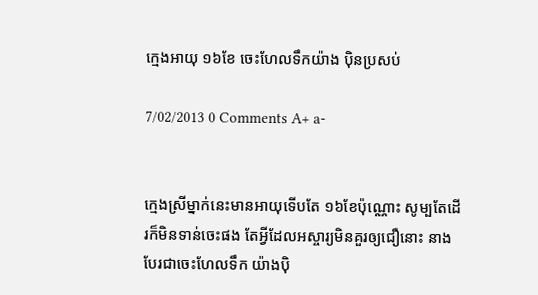ក្មេងអាយុ ១៦ខែ ចេះហែលទឹកយ៉ាង ប៉ិនប្រសប់

7/02/2013 0 Comments A+ a-


ក្មេងស្រីម្នាក់នេះមានអាយុទើបតែ ១៦ខែប៉ុណ្ណោះ សូម្បតែដើរក៏មិនទាន់ចេះផង តែអ្វីដែលអស្ចារ្យមិនគួរឲ្យជឿនោះ នាងបែរជាចេះហែលទឹក យ៉ាងប៉ិ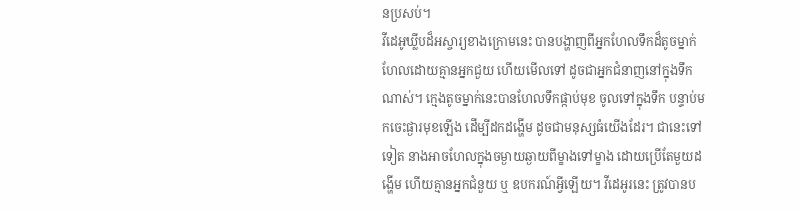នប្រសប់។
វីដេអូឃ្លីបដ៏អស្ចារ្យខាងក្រោមនេះ បានបង្ហាញពីអ្នកហែលទឹកដ៏តូចម្នាក់ ហែលដោយគ្មានអ្នកជួយ ហើយមើលទៅ ដូចជាអ្នកជំនាញនៅក្នុងទឹកណាស់។ ក្មេងតូចម្នាក់នេះបានហែលទឹកផ្កាប់មុខ ចូលទៅក្នុងទឹក បន្ទាប់មកចេះផ្ងារមុខឡើង ដើម្បីដកដង្ហើម ដូចជាមនុស្សធំយើងដែរ។ ជានេះទៅទៀត នាងអាចហែលក្នុងចម្ងាយឆ្ងាយពីម្ខាងទៅម្ខាង ដោយប្រើតែមួយដង្ហើម ហើយគ្មានអ្នកជំនួយ ឬ ឧបករណ៍អ្វីឡើយ។ វីដេអូរនេះ ត្រូវបានប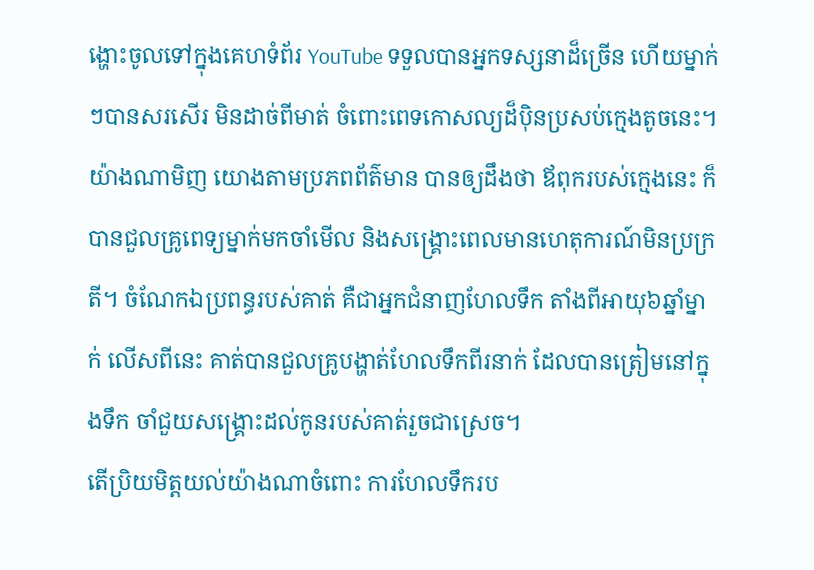ង្ហោះចូលទៅក្នុងគេហទំព័រ YouTube ទទួលបានអ្នកទស្សនាដ៏ច្រើន ហើយម្នាក់ៗបានសរសើរ មិនដាច់ពីមាត់ ចំពោះពេទកោសល្យដ៏ប៉ិនប្រសប់ក្មេងតូចនេះ។
យ៉ាងណាមិញ យោងតាមប្រភពព័ត៌មាន បានឲ្យដឹងថា ឪពុករបស់ក្មេងនេះ ក៏បានជួលគ្រូពេទ្យម្នាក់មកចាំមើល និងសង្រ្គោះពេលមានហេតុការណ៍មិនប្រក្រតី។ ចំណែកឯប្រពន្ធរបស់គាត់ គឺជាអ្នកជំនាញហែលទឹក តាំងពីអាយុ៦ឆ្នាំម្នាក់ លើសពីនេះ គាត់បានជួលគ្រូបង្ហាត់ហែលទឹកពីរនាក់ ដែលបានត្រៀមនៅក្នុងទឹក ចាំជួយសង្រ្គោះដល់កូនរបស់គាត់រួចជាស្រេច។
តើប្រិយមិត្តយល់យ៉ាងណាចំពោះ ការហែលទឹករប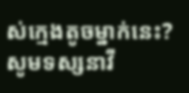ស់ក្មេងតូចម្នាក់នេះ? សូមទស្សនាវី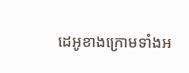ដេអូខាងក្រោមទាំងអ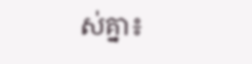ស់គ្នា៖